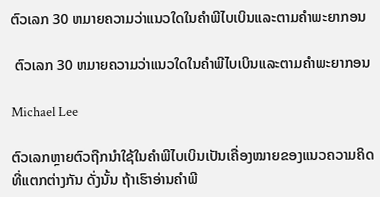ຕົວເລກ 30 ຫມາຍຄວາມວ່າແນວໃດໃນຄໍາພີໄບເບິນແລະຕາມຄໍາພະຍາກອນ

 ຕົວເລກ 30 ຫມາຍຄວາມວ່າແນວໃດໃນຄໍາພີໄບເບິນແລະຕາມຄໍາພະຍາກອນ

Michael Lee

ຕົວເລກຫຼາຍຕົວຖືກນຳໃຊ້ໃນຄຳພີໄບເບິນເປັນເຄື່ອງໝາຍຂອງແນວຄວາມຄິດທີ່ແຕກຕ່າງກັນ ດັ່ງນັ້ນ ຖ້າເຮົາອ່ານຄຳພີ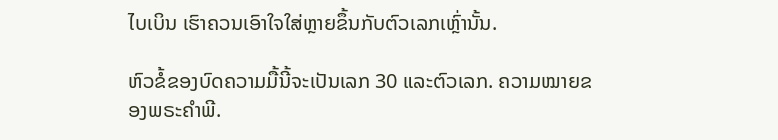ໄບເບິນ ເຮົາຄວນເອົາໃຈໃສ່ຫຼາຍຂຶ້ນກັບຕົວເລກເຫຼົ່ານັ້ນ.

ຫົວຂໍ້ຂອງບົດຄວາມມື້ນີ້ຈະເປັນເລກ 30 ແລະຕົວເລກ. ຄວາມໝາຍຂອງພຣະຄໍາພີ.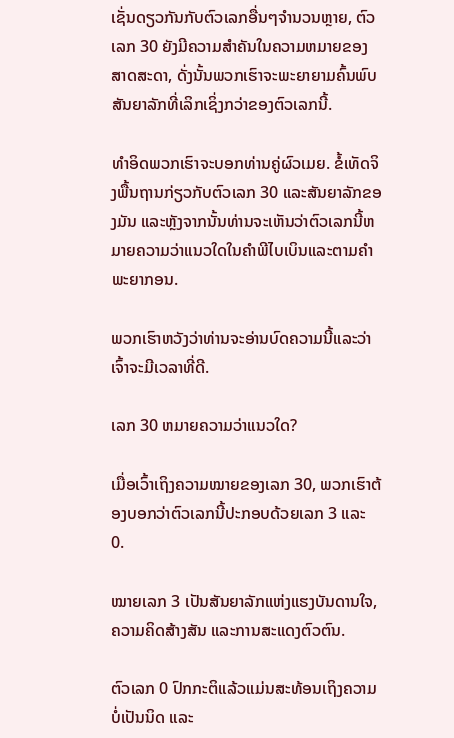ເຊັ່ນດຽວກັນກັບຕົວເລກອື່ນໆຈໍານວນຫຼາຍ, ຕົວເລກ 30 ຍັງມີຄວາມສໍາຄັນໃນຄວາມຫມາຍຂອງສາດສະດາ, ດັ່ງນັ້ນພວກເຮົາຈະພະຍາຍາມຄົ້ນພົບສັນຍາລັກທີ່ເລິກເຊິ່ງກວ່າຂອງຕົວເລກນີ້.

ທໍາອິດພວກເຮົາຈະບອກທ່ານຄູ່ຜົວເມຍ. ຂໍ້ເທັດຈິງພື້ນຖານກ່ຽວກັບຕົວເລກ 30 ແລະສັນຍາລັກຂອງມັນ ແລະຫຼັງຈາກນັ້ນທ່ານຈະເຫັນວ່າຕົວເລກນີ້ຫມາຍຄວາມວ່າແນວໃດໃນຄໍາພີໄບເບິນແລະຕາມຄໍາພະຍາກອນ.

ພວກເຮົາຫວັງວ່າທ່ານຈະອ່ານບົດຄວາມນີ້ແລະວ່າເຈົ້າຈະມີເວລາທີ່ດີ.

ເລກ 30 ຫມາຍຄວາມວ່າແນວໃດ?

ເມື່ອເວົ້າເຖິງຄວາມໝາຍຂອງເລກ 30, ພວກເຮົາຕ້ອງບອກວ່າຕົວເລກນີ້ປະກອບດ້ວຍເລກ 3 ແລະ 0.

ໝາຍເລກ 3 ເປັນສັນຍາລັກແຫ່ງແຮງບັນດານໃຈ, ຄວາມຄິດສ້າງສັນ ແລະການສະແດງຕົວຕົນ.

ຕົວເລກ 0 ປົກກະຕິແລ້ວແມ່ນສະທ້ອນເຖິງຄວາມບໍ່ເປັນນິດ ແລະ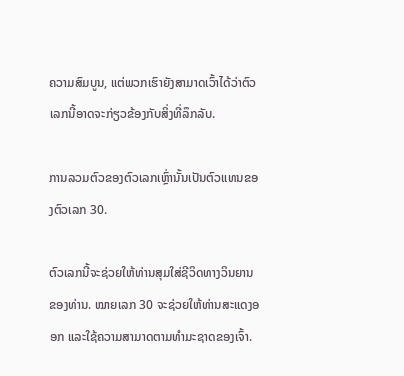ຄວາມສົມບູນ, ແຕ່ພວກເຮົາຍັງສາມາດເວົ້າໄດ້ວ່າຕົວເລກນີ້ອາດຈະກ່ຽວຂ້ອງກັບສິ່ງທີ່ລຶກລັບ.

ການລວມຕົວຂອງຕົວເລກເຫຼົ່ານັ້ນເປັນຕົວແທນຂອງຕົວເລກ 30.

ຕົວເລກນີ້ຈະຊ່ວຍໃຫ້ທ່ານສຸມໃສ່ຊີວິດທາງວິນຍານຂອງທ່ານ. ໝາຍເລກ 30 ຈະຊ່ວຍໃຫ້ທ່ານສະແດງອອກ ແລະໃຊ້ຄວາມສາມາດຕາມທໍາມະຊາດຂອງເຈົ້າ.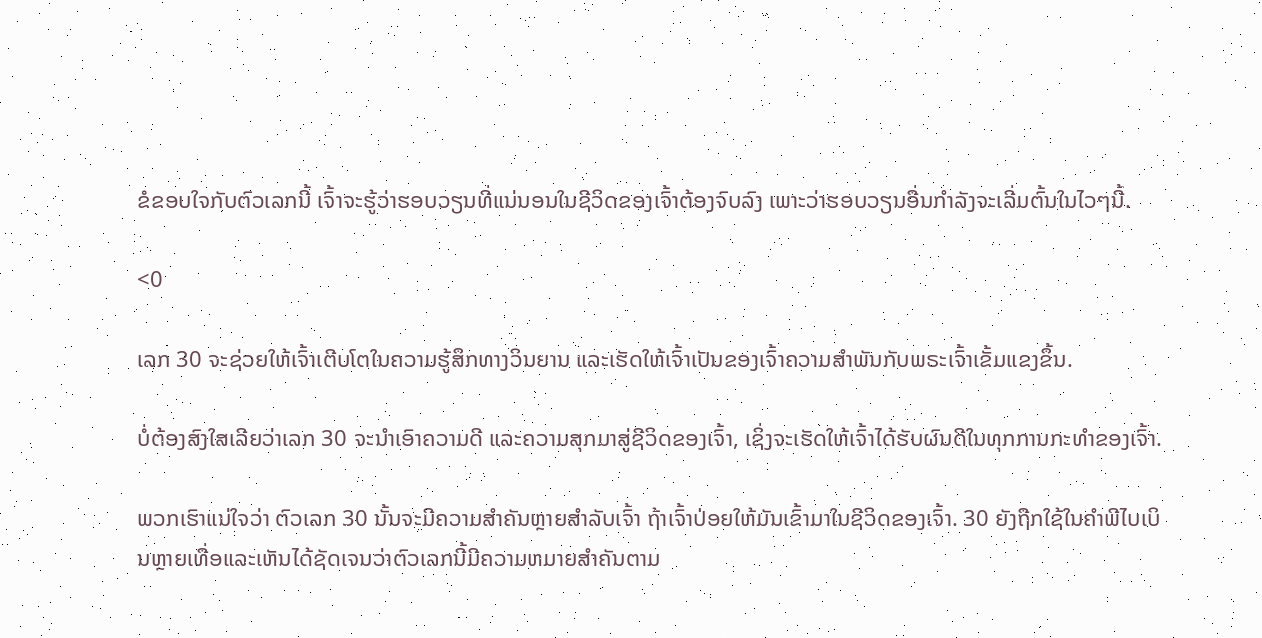ຂໍຂອບໃຈກັບຕົວເລກນີ້ ເຈົ້າຈະຮູ້ວ່າຮອບວຽນທີ່ແນ່ນອນໃນຊີວິດຂອງເຈົ້າຕ້ອງຈົບລົງ ເພາະວ່າຮອບວຽນອື່ນກຳລັງຈະເລີ່ມຕົ້ນໃນໄວໆນີ້.

<0

ເລກ 30 ຈະຊ່ວຍໃຫ້ເຈົ້າເຕີບໂຕໃນຄວາມຮູ້ສຶກທາງວິນຍານ ແລະເຮັດໃຫ້ເຈົ້າເປັນຂອງເຈົ້າຄວາມສຳພັນກັບພຣະເຈົ້າເຂັ້ມແຂງຂຶ້ນ.

ບໍ່ຕ້ອງສົງໃສເລີຍວ່າເລກ 30 ຈະນຳເອົາຄວາມດີ ແລະຄວາມສຸກມາສູ່ຊີວິດຂອງເຈົ້າ, ເຊິ່ງຈະເຮັດໃຫ້ເຈົ້າໄດ້ຮັບຜົນດີໃນທຸກການກະທຳຂອງເຈົ້າ.

ພວກເຮົາແນ່ໃຈວ່າ ຕົວເລກ 30 ນັ້ນຈະມີຄວາມສຳຄັນຫຼາຍສຳລັບເຈົ້າ ຖ້າເຈົ້າປ່ອຍໃຫ້ມັນເຂົ້າມາໃນຊີວິດຂອງເຈົ້າ. 30 ຍັງຖືກໃຊ້ໃນຄໍາພີໄບເບິນຫຼາຍເທື່ອແລະເຫັນໄດ້ຊັດເຈນວ່າຕົວເລກນີ້ມີຄວາມຫມາຍສໍາຄັນຕາມ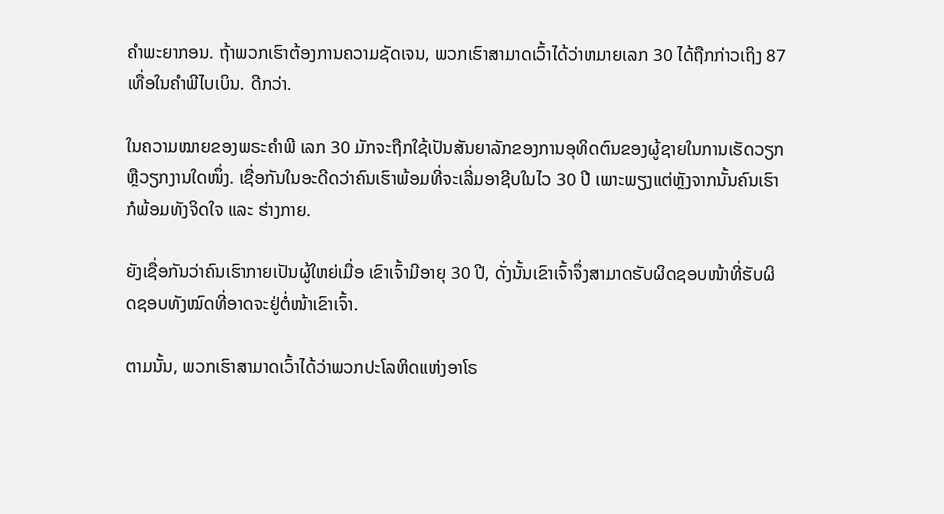ຄໍາພະຍາກອນ. ຖ້າພວກເຮົາຕ້ອງການຄວາມຊັດເຈນ, ພວກເຮົາສາມາດເວົ້າໄດ້ວ່າຫມາຍເລກ 30 ໄດ້ຖືກກ່າວເຖິງ 87 ເທື່ອໃນຄໍາພີໄບເບິນ. ດີກວ່າ.

ໃນຄວາມໝາຍຂອງພຣະຄໍາພີ ເລກ 30 ມັກຈະຖືກໃຊ້ເປັນສັນຍາລັກຂອງການອຸທິດຕົນຂອງຜູ້ຊາຍໃນການເຮັດວຽກ ຫຼືວຽກງານໃດໜຶ່ງ. ເຊື່ອກັນໃນອະດີດວ່າຄົນເຮົາພ້ອມທີ່ຈະເລີ່ມອາຊີບໃນໄວ 30 ປີ ເພາະພຽງແຕ່ຫຼັງຈາກນັ້ນຄົນເຮົາກໍພ້ອມທັງຈິດໃຈ ແລະ ຮ່າງກາຍ.

ຍັງເຊື່ອກັນວ່າຄົນເຮົາກາຍເປັນຜູ້ໃຫຍ່ເມື່ອ ເຂົາເຈົ້າມີອາຍຸ 30 ປີ, ດັ່ງນັ້ນເຂົາເຈົ້າຈຶ່ງສາມາດຮັບຜິດຊອບໜ້າທີ່ຮັບຜິດຊອບທັງໝົດທີ່ອາດຈະຢູ່ຕໍ່ໜ້າເຂົາເຈົ້າ.

ຕາມນັ້ນ, ພວກເຮົາສາມາດເວົ້າໄດ້ວ່າພວກປະໂລຫິດແຫ່ງອາໂຣ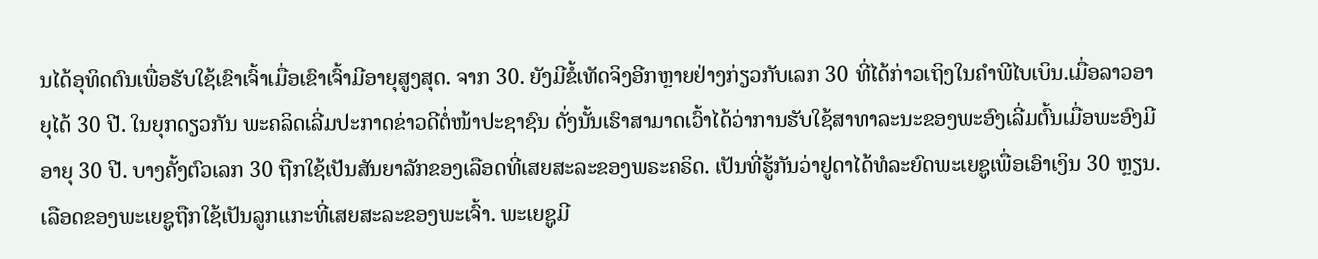ນໄດ້ອຸທິດຕົນເພື່ອຮັບໃຊ້ເຂົາເຈົ້າເມື່ອເຂົາເຈົ້າມີອາຍຸສູງສຸດ. ຈາກ 30. ຍັງມີຂໍ້ເທັດຈິງອີກຫຼາຍຢ່າງກ່ຽວກັບເລກ 30 ທີ່ໄດ້ກ່າວເຖິງໃນຄໍາພີໄບເບິນ.ເມື່ອລາວອາຍຸໄດ້ 30 ປີ. ໃນຍຸກດຽວກັນ ພະຄລິດເລີ່ມປະກາດຂ່າວດີຕໍ່ໜ້າປະຊາຊົນ ດັ່ງນັ້ນເຮົາສາມາດເວົ້າໄດ້ວ່າການຮັບໃຊ້ສາທາລະນະຂອງພະອົງເລີ່ມຕົ້ນເມື່ອພະອົງມີອາຍຸ 30 ປີ. ບາງຄັ້ງຕົວເລກ 30 ຖືກໃຊ້ເປັນສັນຍາລັກຂອງເລືອດທີ່ເສຍສະລະຂອງພຣະຄຣິດ. ເປັນທີ່ຮູ້ກັນວ່າຢູດາໄດ້ທໍລະຍົດພະເຍຊູເພື່ອເອົາເງິນ 30 ຫຼຽນ. ເລືອດຂອງພະເຍຊູຖືກໃຊ້ເປັນລູກແກະທີ່ເສຍສະລະຂອງພະເຈົ້າ. ພະເຍຊູມີ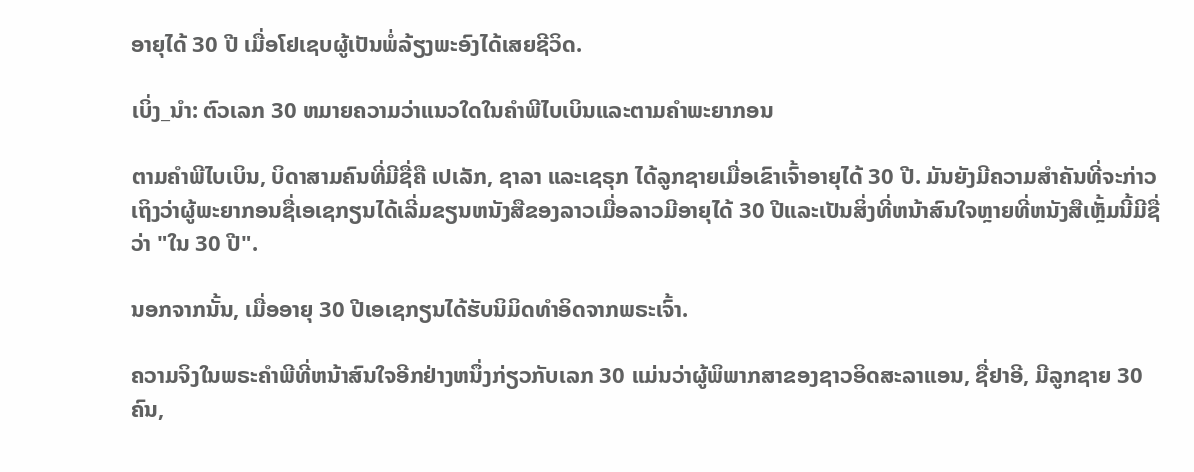ອາຍຸໄດ້ 30 ປີ ເມື່ອໂຢເຊບຜູ້ເປັນພໍ່ລ້ຽງພະອົງໄດ້ເສຍຊີວິດ.

ເບິ່ງ_ນຳ: ຕົວເລກ 30 ຫມາຍຄວາມວ່າແນວໃດໃນຄໍາພີໄບເບິນແລະຕາມຄໍາພະຍາກອນ

ຕາມຄໍາພີໄບເບິນ, ບິດາສາມຄົນທີ່ມີຊື່ຄື ເປເລັກ, ຊາລາ ແລະເຊຣຸກ ໄດ້ລູກຊາຍເມື່ອເຂົາເຈົ້າອາຍຸໄດ້ 30 ປີ. ມັນຍັງມີຄວາມສໍາຄັນທີ່ຈະກ່າວເຖິງວ່າຜູ້ພະຍາກອນຊື່ເອເຊກຽນໄດ້ເລີ່ມຂຽນຫນັງສືຂອງລາວເມື່ອລາວມີອາຍຸໄດ້ 30 ປີແລະເປັນສິ່ງທີ່ຫນ້າສົນໃຈຫຼາຍທີ່ຫນັງສືເຫຼັ້ມນີ້ມີຊື່ວ່າ "ໃນ 30 ປີ".

ນອກຈາກນັ້ນ, ເມື່ອອາຍຸ 30 ປີເອເຊກຽນໄດ້ຮັບນິມິດທໍາອິດຈາກພຣະເຈົ້າ.

ຄວາມຈິງໃນພຣະຄໍາພີທີ່ຫນ້າສົນໃຈອີກຢ່າງຫນຶ່ງກ່ຽວກັບເລກ 30 ແມ່ນວ່າຜູ້ພິພາກສາຂອງຊາວອິດສະລາແອນ, ຊື່ຢາອີ, ມີລູກຊາຍ 30 ຄົນ,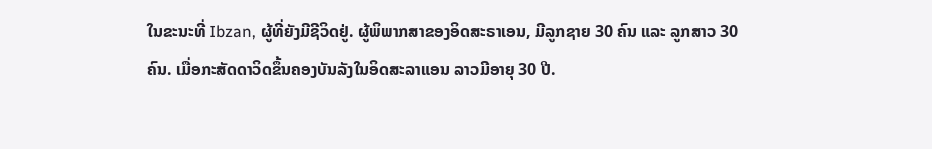ໃນຂະນະທີ່ Ibzan, ຜູ້ທີ່ຍັງມີຊີວິດຢູ່. ຜູ້ພິພາກສາຂອງອິດສະຣາເອນ, ມີລູກຊາຍ 30 ຄົນ ແລະ ລູກສາວ 30 ຄົນ. ເມື່ອກະສັດດາວິດຂຶ້ນຄອງບັນລັງໃນອິດສະລາແອນ ລາວມີອາຍຸ 30 ປີ.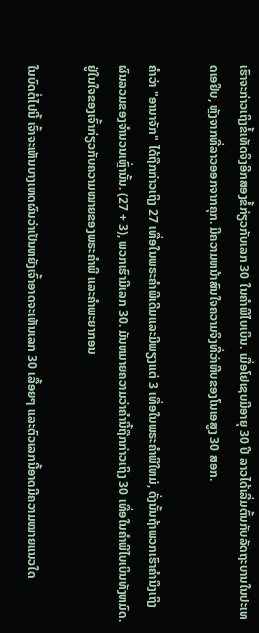ເຮົາຈະກ່າວເຖິງຂໍ້ເທັດຈິງອີກສອງຂໍ້ກ່ຽວກັບເລກ 30 ໃນຄຳພີໄບເບິນ. ເມື່ອໂຢເຊບມີອາຍຸ 30 ປີ ລາວໄດ້ເລີ່ມຕົ້ນກັບລັດຖະບານໃນປະເທດເອຢິບ, ຫຼັງຈາກທີ່ລາວອອກຈາກຄຸກ. ມີຄວາມຫນ້າສົນໃຈຄວາມຈິງທີ່ວ່າຫີບຂອງໂນເອສູງ 30 ສອກ.

ຄໍາວ່າ "ອານາຈັກ" ໄດ້ຖືກກ່າວເຖິງ 27 ເທື່ອໃນພຣະຄໍາພີເດີມແລະມີພຽງແຕ່ 3 ເທື່ອໃນພຣະຄໍາພີໃຫມ່, ດັ່ງນັ້ນຖ້າພວກເຮົາຄໍານຶງເຖິງຜົນລວມຂອງຈໍານວນເຫຼົ່ານັ້ນ. (27 + 3), ພວກເຮົາມີເລກ 30. ມັນຫມາຍຄວາມວ່າຄໍານີ້ຖືກກ່າວເຖິງ 30 ເທື່ອໃນຄໍາພີໄບເບິນທັງຫມົດ. ຢູ່ໃນໃຈຂອງເຈົ້າກ່ຽວກັບຄວາມໝາຍຂອງພຣະຄໍາພີ ແລະຄໍາພະຍາກອນ

ໃນບົດຕໍ່ໄປນີ້ ເຈົ້າຈະເຫັນບາງເຫດຜົນວ່າເປັນຫຍັງເຈົ້າອາດຈະເຫັນເລກ 30 ເລື້ອຍໆ ແລະຕົວເລກນີ້ອາດມີຄວາມໝາຍແນວໃດ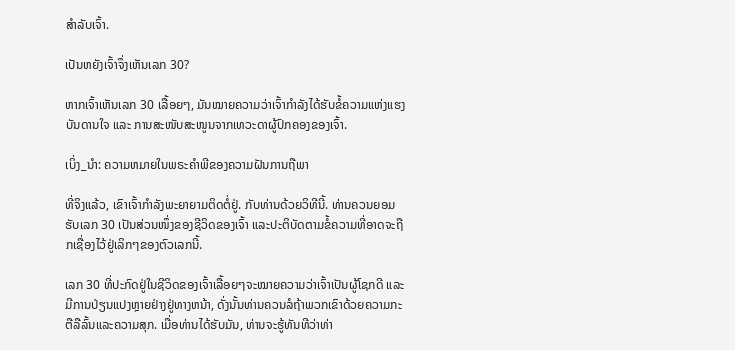ສຳລັບເຈົ້າ.

ເປັນຫຍັງເຈົ້າຈຶ່ງເຫັນເລກ 30?

ຫາກເຈົ້າເຫັນເລກ 30 ເລື້ອຍໆ, ມັນໝາຍຄວາມວ່າເຈົ້າກຳລັງໄດ້ຮັບຂໍ້ຄວາມແຫ່ງແຮງບັນດານໃຈ ແລະ ການສະໜັບສະໜູນຈາກເທວະດາຜູ້ປົກຄອງຂອງເຈົ້າ.

ເບິ່ງ_ນຳ: ຄວາມຫມາຍໃນພຣະຄໍາພີຂອງຄວາມຝັນການຖືພາ

ທີ່ຈິງແລ້ວ, ເຂົາເຈົ້າກຳລັງພະຍາຍາມຕິດຕໍ່ຢູ່. ກັບທ່ານດ້ວຍວິທີນີ້. ທ່ານຄວນຍອມຮັບເລກ 30 ເປັນສ່ວນໜຶ່ງຂອງຊີວິດຂອງເຈົ້າ ແລະປະຕິບັດຕາມຂໍ້ຄວາມທີ່ອາດຈະຖືກເຊື່ອງໄວ້ຢູ່ເລິກໆຂອງຕົວເລກນີ້.

ເລກ 30 ທີ່ປະກົດຢູ່ໃນຊີວິດຂອງເຈົ້າເລື້ອຍໆຈະໝາຍຄວາມວ່າເຈົ້າເປັນຜູ້ໂຊກດີ ແລະ ມີການປ່ຽນແປງຫຼາຍຢ່າງຢູ່ທາງຫນ້າ, ດັ່ງນັ້ນທ່ານຄວນລໍຖ້າພວກເຂົາດ້ວຍຄວາມກະຕືລືລົ້ນແລະຄວາມສຸກ. ເມື່ອທ່ານໄດ້ຮັບມັນ, ທ່ານຈະຮູ້ທັນທີວ່າທ່າ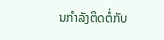ນກໍາລັງຕິດຕໍ່ກັບ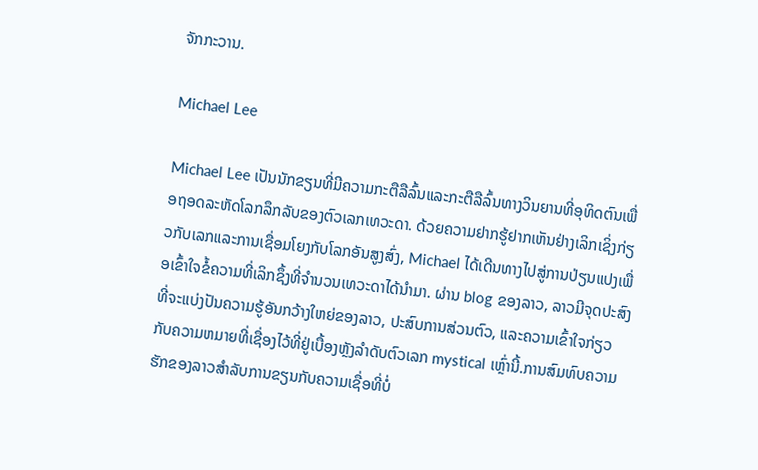ຈັກກະວານ.

Michael Lee

Michael Lee ເປັນນັກຂຽນທີ່ມີຄວາມກະຕືລືລົ້ນແລະກະຕືລືລົ້ນທາງວິນຍານທີ່ອຸທິດຕົນເພື່ອຖອດລະຫັດໂລກລຶກລັບຂອງຕົວເລກເທວະດາ. ດ້ວຍຄວາມຢາກຮູ້ຢາກເຫັນຢ່າງເລິກເຊິ່ງກ່ຽວກັບເລກແລະການເຊື່ອມໂຍງກັບໂລກອັນສູງສົ່ງ, Michael ໄດ້ເດີນທາງໄປສູ່ການປ່ຽນແປງເພື່ອເຂົ້າໃຈຂໍ້ຄວາມທີ່ເລິກຊຶ້ງທີ່ຈຳນວນເທວະດາໄດ້ນຳມາ. ຜ່ານ blog ຂອງລາວ, ລາວມີຈຸດປະສົງທີ່ຈະແບ່ງປັນຄວາມຮູ້ອັນກວ້າງໃຫຍ່ຂອງລາວ, ປະສົບການສ່ວນຕົວ, ແລະຄວາມເຂົ້າໃຈກ່ຽວກັບຄວາມຫມາຍທີ່ເຊື່ອງໄວ້ທີ່ຢູ່ເບື້ອງຫຼັງລໍາດັບຕົວເລກ mystical ເຫຼົ່ານີ້.ການສົມທົບຄວາມຮັກຂອງລາວສໍາລັບການຂຽນກັບຄວາມເຊື່ອທີ່ບໍ່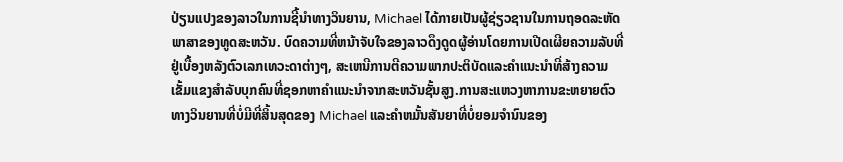ປ່ຽນແປງຂອງລາວໃນການຊີ້ນໍາທາງວິນຍານ, Michael ໄດ້ກາຍເປັນຜູ້ຊ່ຽວຊານໃນການຖອດລະຫັດພາສາຂອງທູດສະຫວັນ. ບົດຄວາມທີ່ຫນ້າຈັບໃຈຂອງລາວດຶງດູດຜູ້ອ່ານໂດຍການເປີດເຜີຍຄວາມລັບທີ່ຢູ່ເບື້ອງຫລັງຕົວເລກເທວະດາຕ່າງໆ, ສະເຫນີການຕີຄວາມພາກປະຕິບັດແລະຄໍາແນະນໍາທີ່ສ້າງຄວາມເຂັ້ມແຂງສໍາລັບບຸກຄົນທີ່ຊອກຫາຄໍາແນະນໍາຈາກສະຫວັນຊັ້ນສູງ.ການສະແຫວງຫາການຂະຫຍາຍຕົວທາງວິນຍານທີ່ບໍ່ມີທີ່ສິ້ນສຸດຂອງ Michael ແລະຄໍາຫມັ້ນສັນຍາທີ່ບໍ່ຍອມຈໍານົນຂອງ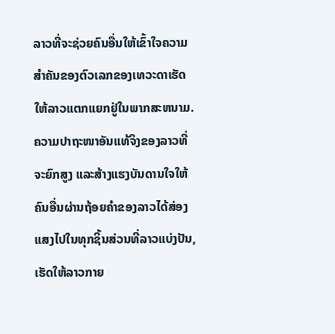ລາວທີ່ຈະຊ່ວຍຄົນອື່ນໃຫ້ເຂົ້າໃຈຄວາມສໍາຄັນຂອງຕົວເລກຂອງເທວະດາເຮັດໃຫ້ລາວແຕກແຍກຢູ່ໃນພາກສະຫນາມ. ຄວາມປາຖະໜາອັນແທ້ຈິງຂອງລາວທີ່ຈະຍົກສູງ ແລະສ້າງແຮງບັນດານໃຈໃຫ້ຄົນອື່ນຜ່ານຖ້ອຍຄຳຂອງລາວໄດ້ສ່ອງແສງໄປໃນທຸກຊິ້ນສ່ວນທີ່ລາວແບ່ງປັນ, ເຮັດໃຫ້ລາວກາຍ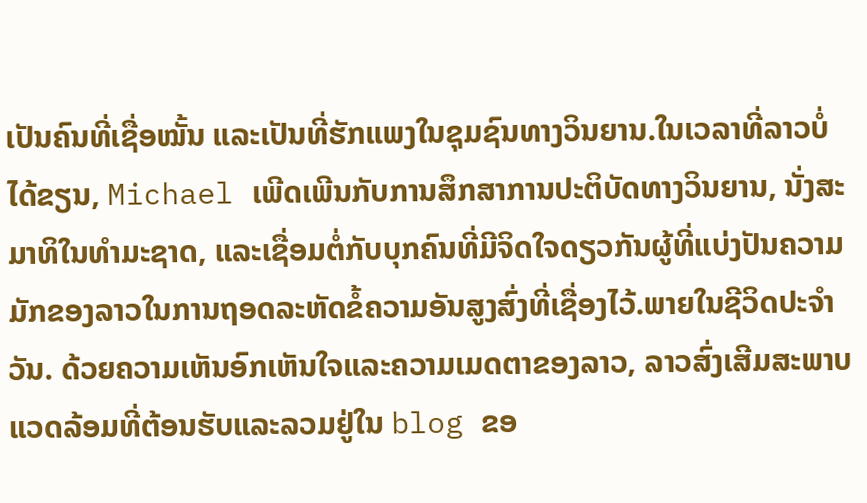ເປັນຄົນທີ່ເຊື່ອໝັ້ນ ແລະເປັນທີ່ຮັກແພງໃນຊຸມຊົນທາງວິນຍານ.ໃນເວລາທີ່ລາວບໍ່ໄດ້ຂຽນ, Michael ເພີດເພີນກັບການສຶກສາການປະຕິບັດທາງວິນຍານ, ນັ່ງສະມາທິໃນທໍາມະຊາດ, ແລະເຊື່ອມຕໍ່ກັບບຸກຄົນທີ່ມີຈິດໃຈດຽວກັນຜູ້ທີ່ແບ່ງປັນຄວາມມັກຂອງລາວໃນການຖອດລະຫັດຂໍ້ຄວາມອັນສູງສົ່ງທີ່ເຊື່ອງໄວ້.ພາຍໃນຊີວິດປະຈໍາວັນ. ດ້ວຍຄວາມເຫັນອົກເຫັນໃຈແລະຄວາມເມດຕາຂອງລາວ, ລາວສົ່ງເສີມສະພາບແວດລ້ອມທີ່ຕ້ອນຮັບແລະລວມຢູ່ໃນ blog ຂອ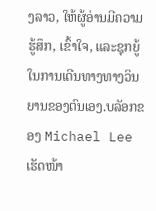ງລາວ, ໃຫ້ຜູ້ອ່ານມີຄວາມຮູ້ສຶກ, ເຂົ້າໃຈ, ແລະຊຸກຍູ້ໃນການເດີນທາງທາງວິນຍານຂອງຕົນເອງ.ບລັອກຂອງ Michael Lee ເຮັດໜ້າ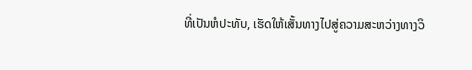ທີ່ເປັນຫໍປະທັບ, ເຮັດໃຫ້ເສັ້ນທາງໄປສູ່ຄວາມສະຫວ່າງທາງວິ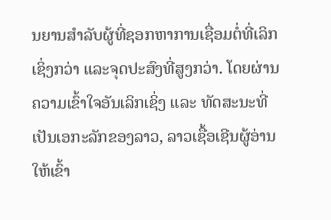ນຍານສໍາລັບຜູ້ທີ່ຊອກຫາການເຊື່ອມຕໍ່ທີ່ເລິກເຊິ່ງກວ່າ ແລະຈຸດປະສົງທີ່ສູງກວ່າ. ໂດຍຜ່ານຄວາມເຂົ້າໃຈອັນເລິກເຊິ່ງ ແລະ ທັດສະນະທີ່ເປັນເອກະລັກຂອງລາວ, ລາວເຊື້ອເຊີນຜູ້ອ່ານໃຫ້ເຂົ້າ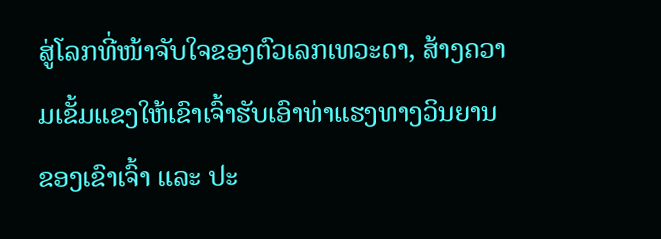ສູ່ໂລກທີ່ໜ້າຈັບໃຈຂອງຕົວເລກເທວະດາ, ສ້າງຄວາມເຂັ້ມແຂງໃຫ້ເຂົາເຈົ້າຮັບເອົາທ່າແຮງທາງວິນຍານຂອງເຂົາເຈົ້າ ແລະ ປະ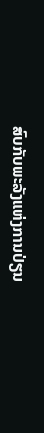ສົບກັບພະລັງແຫ່ງການປ່ຽນ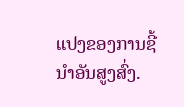ແປງຂອງການຊີ້ນໍາອັນສູງສົ່ງ.